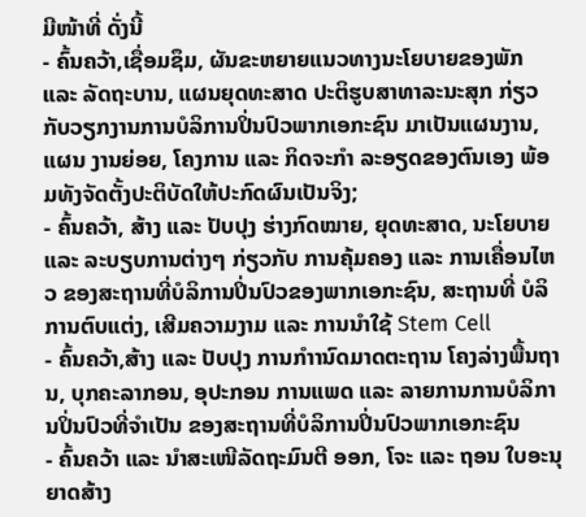ມີໜ້າທີ່ ດັ່ງນີ້
- ຄົ້ນຄວ້າ,ເຊື່ອມຊຶມ, ຜັນຂະຫຍາຍແນວທາງນະໂຍບາຍຂອງພັກ ແລະ ລັດຖະບານ, ແຜນຍຸດທະສາດ ປະຕິຮູບສາທາລະນະສຸກ ກ່ຽວກັບວຽກງານການບໍລິການປິ່ນປົວພາກເອກະຊົນ ມາເປັນແຜນງານ, ແຜນ ງານຍ່ອຍ, ໂຄງການ ແລະ ກິດຈະກຳ ລະອຽດຂອງຕົນເອງ ພ້ອມທັງຈັດຕັ້ງປະຕິບັດໃຫ້ປະກົດຜົນເປັນຈິງ;
- ຄົ້ນຄວ້າ, ສ້າງ ແລະ ປັບປຸງ ຮ່າງກົດໝາຍ, ຍຸດທະສາດ, ນະໂຍບາຍ ແລະ ລະບຽບການຕ່າງໆ ກ່ຽວກັບ ການຄຸ້ມຄອງ ແລະ ການເຄື່ອນໄຫວ ຂອງສະຖານທີ່ບໍລິການປິ່ນປົວຂອງພາກເອກະຊົນ, ສະຖານທີ່ ບໍລິການຕົບແຕ່ງ, ເສີມຄວາມງາມ ແລະ ການນໍາໃຊ້ Stem Cell
- ຄົ້ນຄວ້າ,ສ້າງ ແລະ ປັບປຸງ ການກຳານົດມາດຕະຖານ ໂຄງລ່າງພື້ນຖານ, ບຸກຄະລາກອນ, ອຸປະກອນ ການແພດ ແລະ ລາຍການການບໍລິການປິ່ນປົວທີ່ຈຳເປັນ ຂອງສະຖານທີ່ບໍລິການປິ່ນປົວພາກເອກະຊົນ
- ຄົ້ນຄວ້າ ແລະ ນໍາສະເໜີລັດຖະມົນຕີ ອອກ, ໂຈະ ແລະ ຖອນ ໃບອະນຸຍາດສ້າງ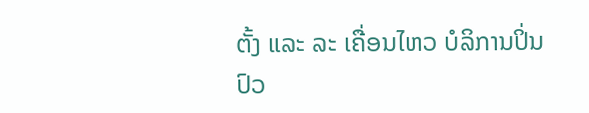ຕັ້ງ ແລະ ລະ ເຄື່ອນໄຫວ ບໍລິການປິ່ນປົວ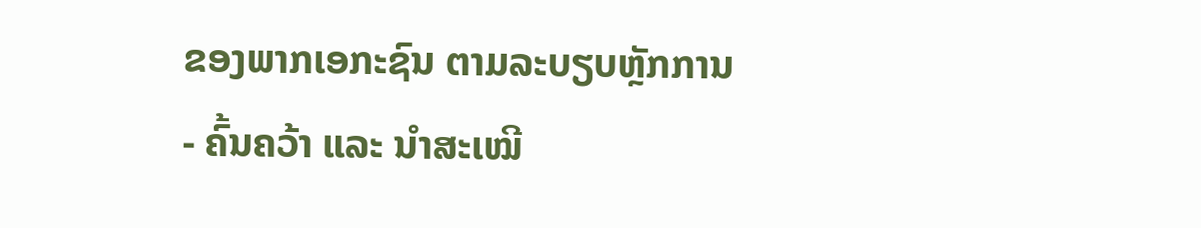ຂອງພາກເອກະຊົນ ຕາມລະບຽບຫຼັກການ
- ຄົ້ນຄວ້າ ແລະ ນຳສະເໝີ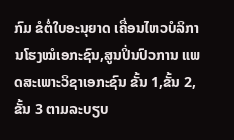ກົມ ຂໍຕໍ່ໃບອະນຸຍາດ ເຄື່ອນໄຫວບໍລິການໂຮງໝໍເອກະຊົນ,ສູນປິ່ນປົວການ ແພດສະເພາະວິຊາເອກະຊົນ ຂັ້ນ 1,ຂັ້ນ 2, ຂັ້ນ 3 ຕາມລະບຽບ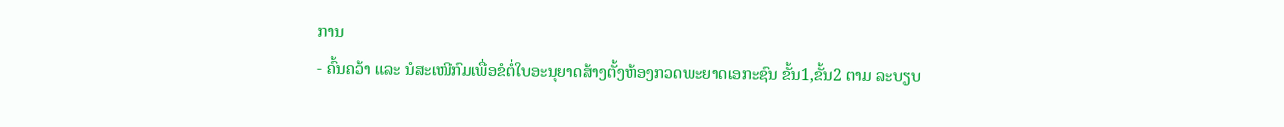ການ
- ຄົ້ນຄວ້າ ແລະ ນໍສະເໜີກົມເພື່ອຂໍຕໍ່ໃບອະນຸຍາດສ້າງຕັ້ງຫ້ອງກວດພະຍາດເອກະຊົນ ຂັ້ນ1,ຂັ້ນ2 ຕາມ ລະບຽບ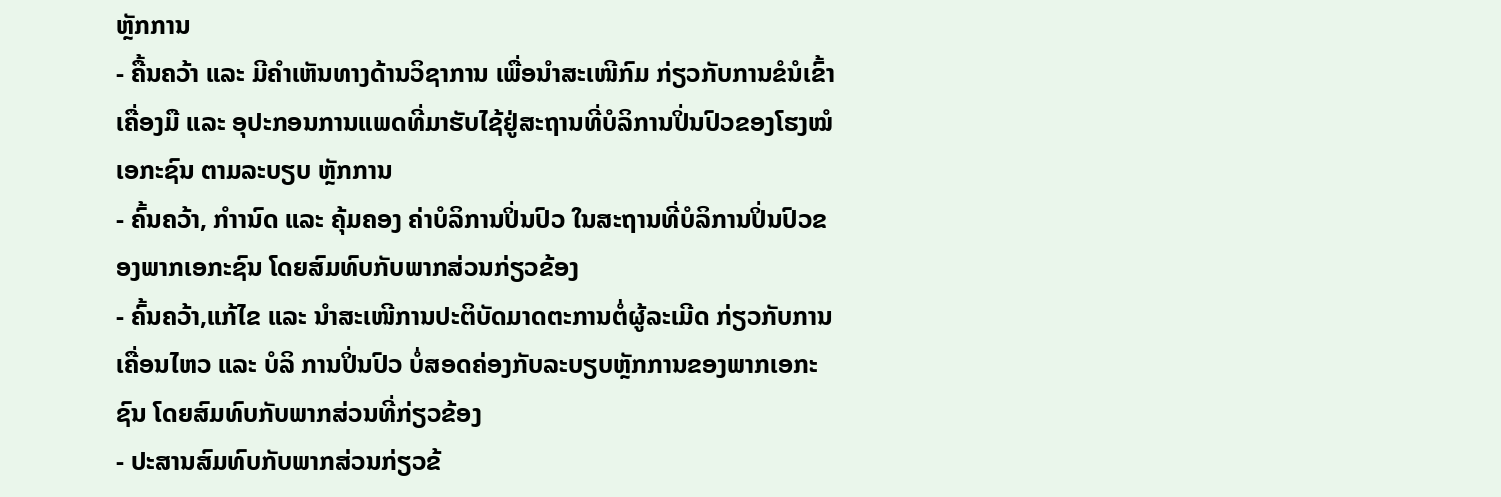ຫຼັກການ
- ຄື້ນຄວ້າ ແລະ ມີຄຳເຫັນທາງດ້ານວິຊາການ ເພື່ອນໍາສະເໜີກົມ ກ່ຽວກັບການຂໍນໍເຂົ້າເຄື່ອງມື ແລະ ອຸປະກອນການແພດທີ່ມາຮັບໄຊ້ຢູ່ສະຖານທີ່ບໍລິການປິ່ນປົວຂອງໂຮງໝໍເອກະຊົນ ຕາມລະບຽບ ຫຼັກການ
- ຄົ້ນຄວ້າ, ກຳານົດ ແລະ ຄຸ້ມຄອງ ຄ່າບໍລິການປິ່ນປົວ ໃນສະຖານທີ່ບໍລິການປິ່ນປົວຂອງພາກເອກະຊົນ ໂດຍສົມທົບກັບພາກສ່ວນກ່ຽວຂ້ອງ
- ຄົ້ນຄວ້າ,ແກ້ໄຂ ແລະ ນຳສະເໜີການປະຕິບັດມາດຕະການຕໍ່ຜູ້ລະເມີດ ກ່ຽວກັບການເຄື່ອນໄຫວ ແລະ ບໍລິ ການປິ່ນປົວ ບໍ່ສອດຄ່ອງກັບລະບຽບຫຼັກການຂອງພາກເອກະຊົນ ໂດຍສົມທົບກັບພາກສ່ວນທີ່ກ່ຽວຂ້ອງ
- ປະສານສົມທົບກັບພາກສ່ວນກ່ຽວຂ້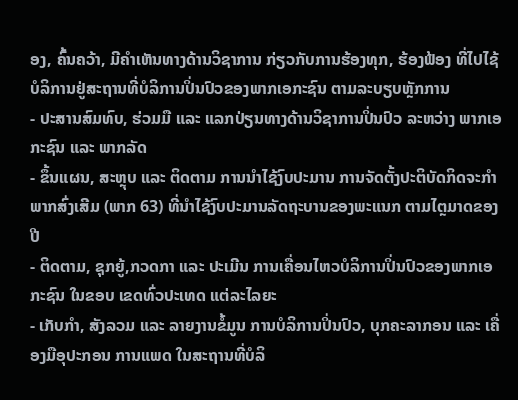ອງ, ຄົ້ນຄວ້າ, ມີຄຳເຫັນທາງດ້ານວິຊາການ ກ່ຽວກັບການຮ້ອງທຸກ, ຮ້ອງຟ້ອງ ທີ່ໄປໄຊ້ບໍລິການຢູ່ສະຖານທີ່ບໍລິການປິ່ນປົວຂອງພາກເອກະຊົນ ຕາມລະບຽບຫຼັກການ
- ປະສານສົມທົບ, ຮ່ວມມື ແລະ ແລກປ່ຽນທາງດ້ານວິຊາການປິ່ນປົວ ລະຫວ່າງ ພາກເອກະຊົນ ແລະ ພາກລັດ
- ຂຶ້ນແຜນ, ສະຫຼຸບ ແລະ ຕິດຕາມ ການນໍາໄຊ້ງົບປະມານ ການຈັດຕັ້ງປະຕິບັດກິດຈະກຳພາກສົ່ງເສີມ (ພາກ 63) ທີ່ນໍາໄຊ້ງົບປະມານລັດຖະບານຂອງພະແນກ ຕາມໄຕຼມາດຂອງປີ
- ຕິດຕາມ, ຊຸກຍູ້,ກວດກາ ແລະ ປະເມີນ ການເຄື່ອນໄຫວບໍລິການປິ່ນປົວຂອງພາກເອກະຊົນ ໃນຂອບ ເຂດທົ່ວປະເທດ ແຕ່ລະໄລຍະ
- ເກັບກຳ, ສັງລວມ ແລະ ລາຍງານຂໍ້ມູນ ການບໍລິການປິ່ນປົວ, ບຸກຄະລາກອນ ແລະ ເຄື່ອງມືອຸປະກອນ ການແພດ ໃນສະຖານທີ່ບໍລິ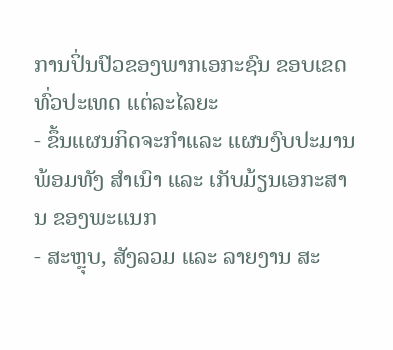ການປິ່ນປົວຂອງພາກເອກະຊົນ ຂອບເຂດທົ່ວປະເທດ ແຕ່ລະໄລຍະ
- ຂຶ້ນແຜນກິດຈະກຳແລະ ແຜນງົບປະມານ ພ້ອມທັງ ສຳເນົາ ແລະ ເກັບມ້ຽນເອກະສານ ຂອງພະແນກ
- ສະຫຼຸບ, ສັງລວມ ແລະ ລາຍງານ ສະ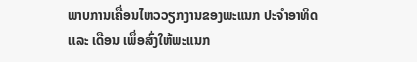ພາບການເຄື່ອນໄຫວວຽກງານຂອງພະແນກ ປະຈຳອາທິດ ແລະ ເດືອນ ເພຶ່ອສົ່ງໃຫ້ພະແນກ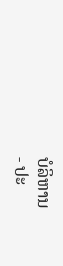ບໍລິຫານ
- ປະ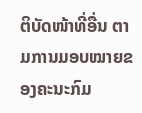ຕິບັດໜ້າທີ່ອື່ນ ຕາມການມອບໝາຍຂອງຄະນະກົມ